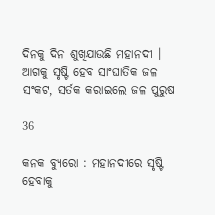ଦିନକୁ ଦିନ ଶୁଖିଯାଉଛି ମହାନଦୀ । ଆଗକୁ ସୃଷ୍ଟି ହେବ ସାଂଘାତିକ ଜଳ ସଂକଟ, ସର୍ତକ କରାଇଲେ ଜଳ ପୁରୁଷ

36

କନକ ବ୍ୟୁରୋ : ମହାନଦୀରେ ସୃଷ୍ଟି ହେବାକୁ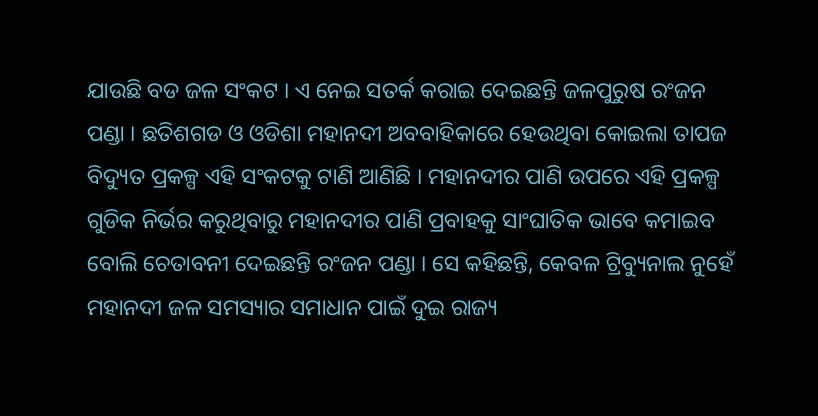ଯାଉଛି ବଡ ଜଳ ସଂକଟ । ଏ ନେଇ ସତର୍କ କରାଇ ଦେଇଛନ୍ତି ଜଳପୁରୁଷ ରଂଜନ ପଣ୍ଡା । ଛତିଶଗଡ ଓ ଓଡିଶା ମହାନଦୀ ଅବବାହିକାରେ ହେଉଥିବା କୋଇଲା ତାପଜ ବିଦ୍ୟୁତ ପ୍ରକଳ୍ପ ଏହି ସଂକଟକୁ ଟାଣି ଆଣିଛି । ମହାନଦୀର ପାଣି ଉପରେ ଏହି ପ୍ରକଳ୍ପ ଗୁଡିକ ନିର୍ଭର କରୁଥିବାରୁ ମହାନଦୀର ପାଣି ପ୍ରବାହକୁ ସାଂଘାତିକ ଭାବେ କମାଇବ ବୋଲି ଚେତାବନୀ ଦେଇଛନ୍ତି ରଂଜନ ପଣ୍ଡା । ସେ କହିଛନ୍ତି, କେବଳ ଟ୍ରିବ୍ୟୁନାଲ ନୁହେଁ ମହାନଦୀ ଜଳ ସମସ୍ୟାର ସମାଧାନ ପାଇଁ ଦୁଇ ରାଜ୍ୟ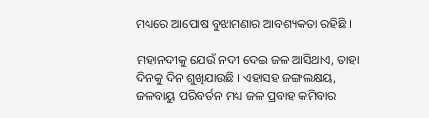ମଧ୍ୟରେ ଆପୋଷ ବୁଝାମଣାର ଆବଶ୍ୟକତା ରହିଛି ।

ମହାନଦୀକୁ ଯେଉଁ ନଦୀ ଦେଇ ଜଳ ଆସିଥାଏ, ତାହା ଦିନକୁ ଦିନ ଶୁଖିଯାଉଛି । ଏହାସହ ଜଙ୍ଗଲକ୍ଷୟ, ଜଳବାୟୁ ପରିବର୍ତନ ମଧ୍ୟ ଜଳ ପ୍ରବାହ କମିବାର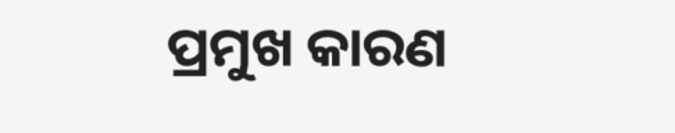ପ୍ରମୁଖ କାରଣ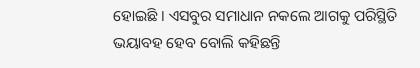ହୋଇଛି । ଏସବୁର ସମାଧାନ ନକଲେ ଆଗକୁ ପରିସ୍ଥିତି ଭୟାବହ ହେବ ବୋଲି କହିଛନ୍ତି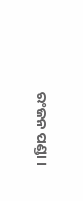ରଂଜନ ପଣ୍ଡା ।